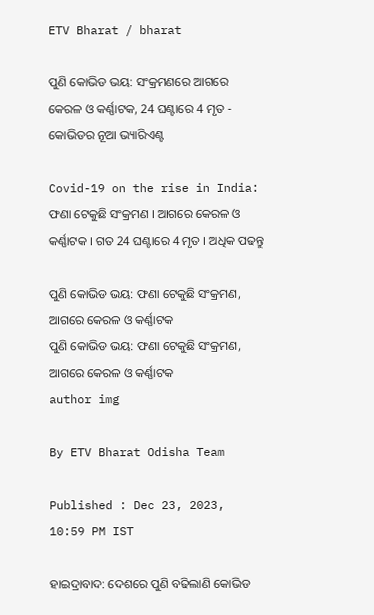ETV Bharat / bharat

ପୁଣି କୋଭିଡ ଭୟ: ସଂକ୍ରମଣରେ ଆଗରେ କେରଳ ଓ କର୍ଣ୍ଣାଟକ, 24 ଘଣ୍ଟାରେ 4 ମୃତ - କୋଭିଡର ନୂଆ ଭ୍ୟାରିଏଣ୍ଟ

Covid-19 on the rise in India: ଫଣା ଟେକୁଛି ସଂକ୍ରମଣ । ଆଗରେ କେରଳ ଓ କର୍ଣ୍ଣାଟକ । ଗତ 24 ଘଣ୍ଟାରେ 4 ମୃତ । ଅଧିକ ପଢନ୍ତୁ

ପୁଣି କୋଭିଡ ଭୟ: ଫଣା ଟେକୁଛି ସଂକ୍ରମଣ, ଆଗରେ କେରଳ ଓ କର୍ଣ୍ଣାଟକ
ପୁଣି କୋଭିଡ ଭୟ: ଫଣା ଟେକୁଛି ସଂକ୍ରମଣ, ଆଗରେ କେରଳ ଓ କର୍ଣ୍ଣାଟକ
author img

By ETV Bharat Odisha Team

Published : Dec 23, 2023, 10:59 PM IST

ହାଇଦ୍ରାବାଦ: ଦେଶରେ ପୁଣି ବଢିଲାଣି କୋଭିଡ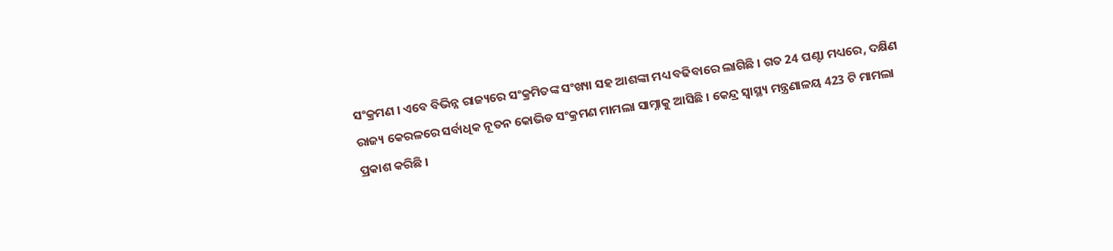ସଂକ୍ରମଣ । ଏବେ ବିଭିନ୍ନ ରାଜ୍ୟରେ ସଂକ୍ରମିତଙ୍କ ସଂଖ୍ୟା ସହ ଆଶଙ୍କା ମଧ୍ୟ ବଢିବାରେ ଲାଗିଛି । ଗତ 24 ଘଣ୍ଟା ମଧ୍ୟରେ, ଦକ୍ଷିଣ ରାଜ୍ୟ କେରଳରେ ସର୍ବାଧିକ ନୂତନ କୋଭିଡ ସଂକ୍ରମଣ ମାମଲା ସାମ୍ନାକୁ ଆସିଛି । କେନ୍ଦ୍ର ସ୍ୱାସ୍ଥ୍ୟ ମନ୍ତ୍ରଣାଳୟ 423 ଟି ମାମଲା ପ୍ରକାଶ କରିଛି ।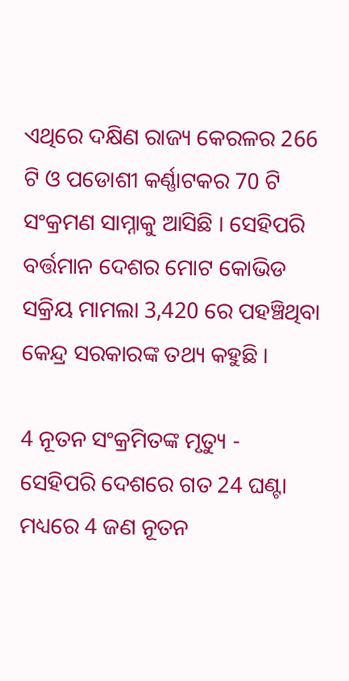ଏଥିରେ ଦକ୍ଷିଣ ରାଜ୍ୟ କେରଳର 266 ଟି ଓ ପଡୋଶୀ କର୍ଣ୍ଣାଟକର 70 ଟି ସଂକ୍ରମଣ ସାମ୍ନାକୁ ଆସିଛି । ସେହିପରି ବର୍ତ୍ତମାନ ଦେଶର ମୋଟ କୋଭିଡ ସକ୍ରିୟ ମାମଲା 3,420 ରେ ପହଞ୍ଚିଥିବା କେନ୍ଦ୍ର ସରକାରଙ୍କ ତଥ୍ୟ କହୁଛି ।

4 ନୂତନ ସଂକ୍ରମିତଙ୍କ ମୃତ୍ୟୁ - ସେହିପରି ଦେଶରେ ଗତ 24 ଘଣ୍ଟା ମଧ୍ୟରେ 4 ଜଣ ନୂତନ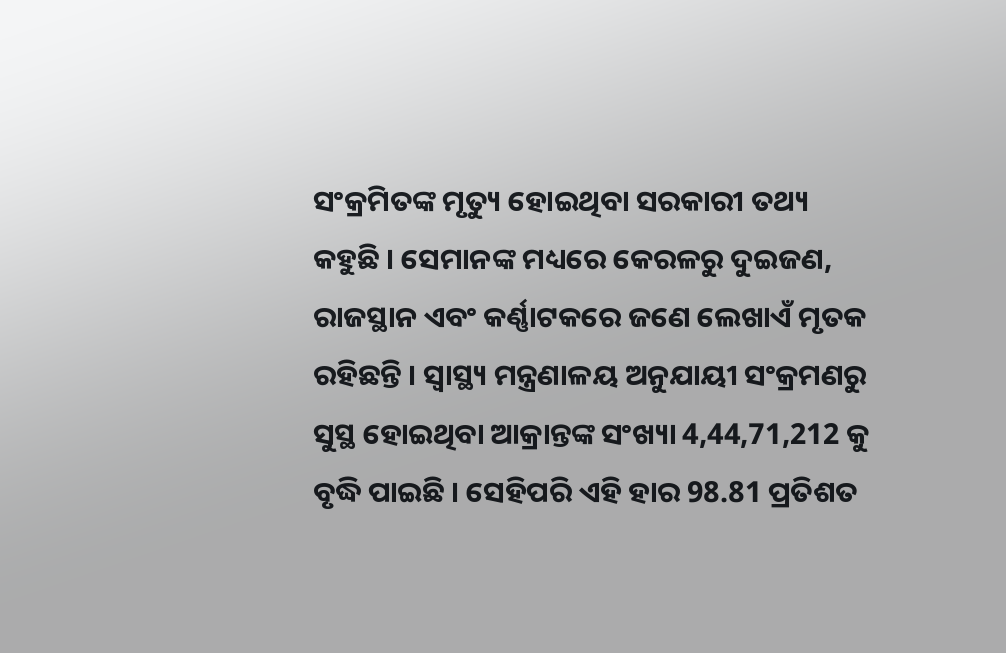ସଂକ୍ରମିତଙ୍କ ମୃତ୍ୟୁ ହୋଇଥିବା ସରକାରୀ ତଥ୍ୟ କହୁଛି । ସେମାନଙ୍କ ମଧ୍ୟରେ କେରଳରୁ ଦୁଇଜଣ, ରାଜସ୍ଥାନ ଏବଂ କର୍ଣ୍ଣାଟକରେ ଜଣେ ଲେଖାଏଁ ମୃତକ ରହିଛନ୍ତି । ସ୍ୱାସ୍ଥ୍ୟ ମନ୍ତ୍ରଣାଳୟ ଅନୁଯାୟୀ ସଂକ୍ରମଣରୁ ସୁସ୍ଥ ହୋଇଥିବା ଆକ୍ରାନ୍ତଙ୍କ ସଂଖ୍ୟା 4,44,71,212 କୁ ବୃଦ୍ଧି ପାଇଛି । ସେହିପରି ଏହି ହାର 98.81 ପ୍ରତିଶତ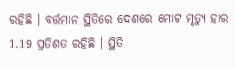ରହିଛି । ବର୍ତ୍ତମାନ ସ୍ଥିତିରେ ଦେଶରେ ମୋଟ ମୃତ୍ୟୁ ହାର 1.19 ପ୍ରତିଶତ ରହିଛି । ସ୍ଥିତି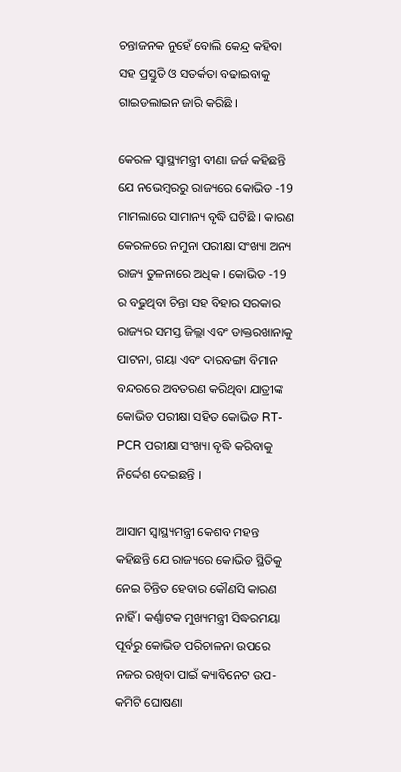ଚନ୍ତାଜନକ ନୁହେଁ ବୋଲି କେନ୍ଦ୍ର କହିବା ସହ ପ୍ରସ୍ତୁତି ଓ ସତର୍କତା ବଢାଇବାକୁ ଗାଇଡଲାଇନ ଜାରି କରିଛି ।

କେରଳ ସ୍ୱାସ୍ଥ୍ୟମନ୍ତ୍ରୀ ବୀଣା ଜର୍ଜ କହିଛନ୍ତି ଯେ ନଭେମ୍ବରରୁ ରାଜ୍ୟରେ କୋଭିଡ -19 ମାମଲାରେ ସାମାନ୍ୟ ବୃଦ୍ଧି ଘଟିଛି । କାରଣ କେରଳରେ ନମୁନା ପରୀକ୍ଷା ସଂଖ୍ୟା ଅନ୍ୟ ରାଜ୍ୟ ତୁଳନାରେ ଅଧିକ । କୋଭିଡ -19 ର ବଢୁଥିବା ଚିନ୍ତା ସହ ବିହାର ସରକାର ରାଜ୍ୟର ସମସ୍ତ ଜିଲ୍ଲା ଏବଂ ଡାକ୍ତରଖାନାକୁ ପାଟନା, ଗୟା ଏବଂ ଦାରବଙ୍ଗା ବିମାନ ବନ୍ଦରରେ ଅବତରଣ କରିଥିବା ଯାତ୍ରୀଙ୍କ କୋଭିଡ ପରୀକ୍ଷା ସହିତ କୋଭିଡ RT-PCR ପରୀକ୍ଷା ସଂଖ୍ୟା ବୃଦ୍ଧି କରିବାକୁ ନିର୍ଦ୍ଦେଶ ଦେଇଛନ୍ତି ।

ଆସାମ ସ୍ୱାସ୍ଥ୍ୟମନ୍ତ୍ରୀ କେଶବ ମହନ୍ତ କହିଛନ୍ତି ଯେ ରାଜ୍ୟରେ କୋଭିଡ ସ୍ଥିତିକୁ ନେଇ ଚିନ୍ତିତ ହେବାର କୌଣସି କାରଣ ନାହିଁ । କର୍ଣ୍ଣାଟକ ମୁଖ୍ୟମନ୍ତ୍ରୀ ସିଦ୍ଧରମୟା ପୂର୍ବରୁ କୋଭିଡ ପରିଚାଳନା ଉପରେ ନଜର ରଖିବା ପାଇଁ କ୍ୟାବିନେଟ ଉପ-କମିଟି ଘୋଷଣା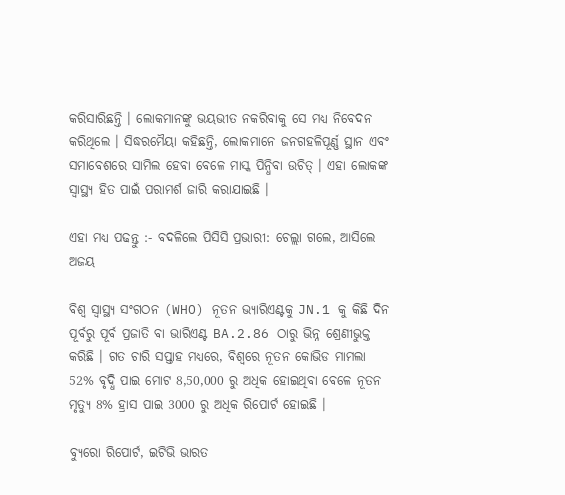କରିସାରିଛନ୍ତି । ଲୋକମାନଙ୍କୁ ଭୟଭୀତ ନକରିବାକୁ ସେ ମଧ୍ୟ ନିବେଦନ କରିଥିଲେ । ସିଦ୍ଧରମୈୟା କହିଛନ୍ତି, ଲୋକମାନେ ଜନଗହଳିପୂର୍ଣ୍ଣ ସ୍ଥାନ ଏବଂ ସମାବେଶରେ ସାମିଲ ହେବା ବେଳେ ମାସ୍କ ପିନ୍ଧିବା ଉଚିତ୍ । ଏହା ଲୋକଙ୍କ ସ୍ୱାସ୍ଥ୍ୟ ହିତ ପାଇଁ ପରାମର୍ଶ ଜାରି କରାଯାଇଛି ।

ଏହା ମଧ୍ୟ ପଢନ୍ତୁ :- ବଦଳିଲେ ପିସିସି ପ୍ରଭାରୀ: ଚେଲ୍ଲା ଗଲେ, ଆସିଲେ ଅଜୟ

ବିଶ୍ୱ ସ୍ୱାସ୍ଥ୍ୟ ସଂଗଠନ (WHO) ନୂତନ ଭ୍ୟାରିଏଣ୍ଟକୁ JN.1 କୁ କିଛି ଦିନ ପୂର୍ବରୁ ପୂର୍ବ ପ୍ରଜାତି ବା ଭାରିଏଣ୍ଟ BA.2.86 ଠାରୁ ଭିନ୍ନ ଶ୍ରେଣୀଭୁକ୍ତ କରିଛି । ଗତ ଚାରି ସପ୍ତାହ ମଧ୍ୟରେ, ବିଶ୍ୱରେ ନୂତନ କୋଭିଡ ମାମଲା 52% ବୃଦ୍ଧି ପାଇ ମୋଟ 8,50,000 ରୁ ଅଧିକ ହୋଇଥିବା ବେଳେ ନୂତନ ମୃତ୍ୟୁ 8% ହ୍ରାସ ପାଇ 3000 ରୁ ଅଧିକ ରିପୋର୍ଟ ହୋଇଛି ।

ବ୍ୟୁରୋ ରିପୋର୍ଟ, ଇଟିଭି ଭାରତ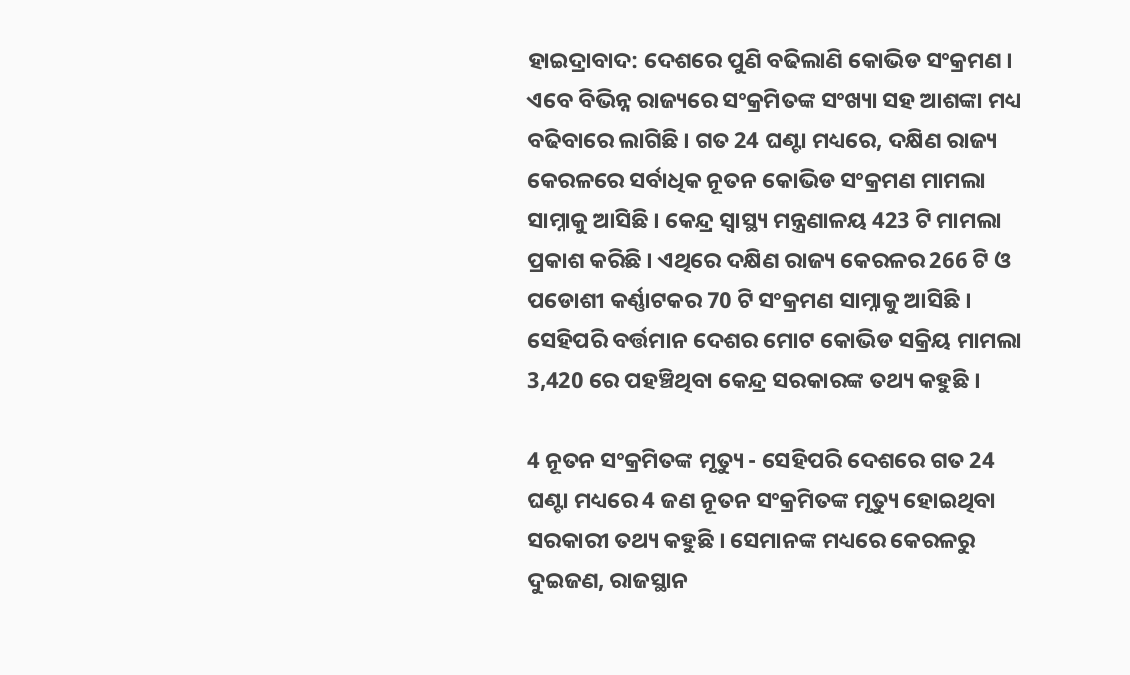ହାଇଦ୍ରାବାଦ: ଦେଶରେ ପୁଣି ବଢିଲାଣି କୋଭିଡ ସଂକ୍ରମଣ । ଏବେ ବିଭିନ୍ନ ରାଜ୍ୟରେ ସଂକ୍ରମିତଙ୍କ ସଂଖ୍ୟା ସହ ଆଶଙ୍କା ମଧ୍ୟ ବଢିବାରେ ଲାଗିଛି । ଗତ 24 ଘଣ୍ଟା ମଧ୍ୟରେ, ଦକ୍ଷିଣ ରାଜ୍ୟ କେରଳରେ ସର୍ବାଧିକ ନୂତନ କୋଭିଡ ସଂକ୍ରମଣ ମାମଲା ସାମ୍ନାକୁ ଆସିଛି । କେନ୍ଦ୍ର ସ୍ୱାସ୍ଥ୍ୟ ମନ୍ତ୍ରଣାଳୟ 423 ଟି ମାମଲା ପ୍ରକାଶ କରିଛି । ଏଥିରେ ଦକ୍ଷିଣ ରାଜ୍ୟ କେରଳର 266 ଟି ଓ ପଡୋଶୀ କର୍ଣ୍ଣାଟକର 70 ଟି ସଂକ୍ରମଣ ସାମ୍ନାକୁ ଆସିଛି । ସେହିପରି ବର୍ତ୍ତମାନ ଦେଶର ମୋଟ କୋଭିଡ ସକ୍ରିୟ ମାମଲା 3,420 ରେ ପହଞ୍ଚିଥିବା କେନ୍ଦ୍ର ସରକାରଙ୍କ ତଥ୍ୟ କହୁଛି ।

4 ନୂତନ ସଂକ୍ରମିତଙ୍କ ମୃତ୍ୟୁ - ସେହିପରି ଦେଶରେ ଗତ 24 ଘଣ୍ଟା ମଧ୍ୟରେ 4 ଜଣ ନୂତନ ସଂକ୍ରମିତଙ୍କ ମୃତ୍ୟୁ ହୋଇଥିବା ସରକାରୀ ତଥ୍ୟ କହୁଛି । ସେମାନଙ୍କ ମଧ୍ୟରେ କେରଳରୁ ଦୁଇଜଣ, ରାଜସ୍ଥାନ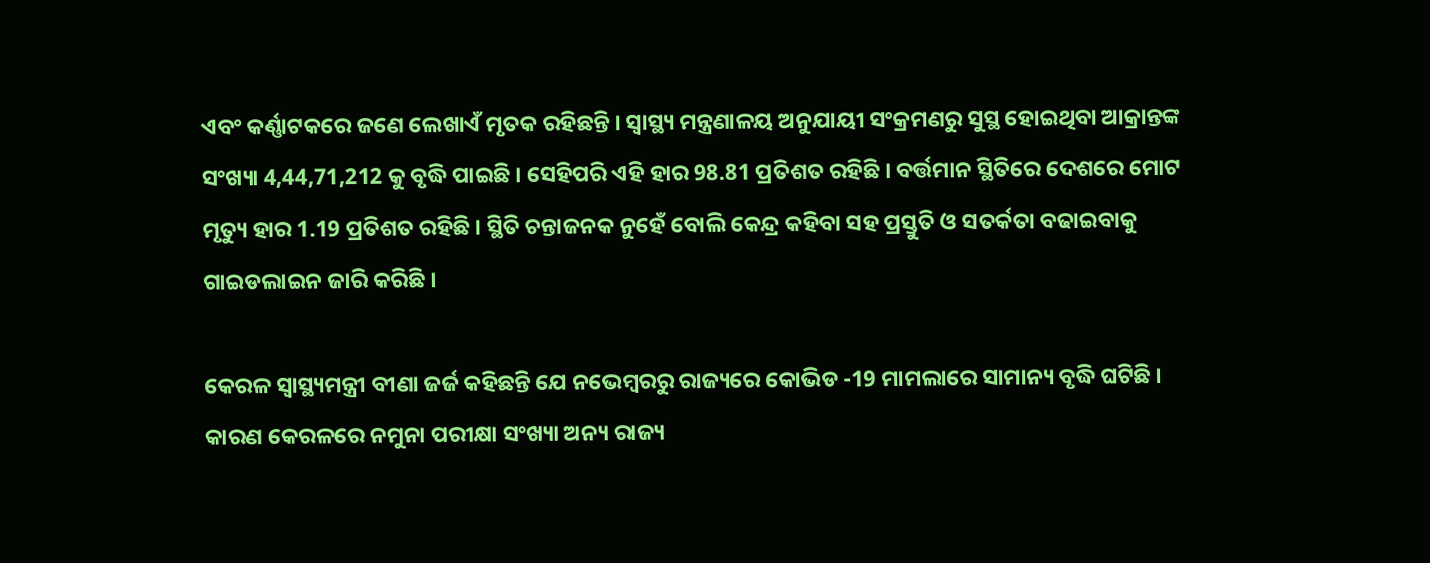ଏବଂ କର୍ଣ୍ଣାଟକରେ ଜଣେ ଲେଖାଏଁ ମୃତକ ରହିଛନ୍ତି । ସ୍ୱାସ୍ଥ୍ୟ ମନ୍ତ୍ରଣାଳୟ ଅନୁଯାୟୀ ସଂକ୍ରମଣରୁ ସୁସ୍ଥ ହୋଇଥିବା ଆକ୍ରାନ୍ତଙ୍କ ସଂଖ୍ୟା 4,44,71,212 କୁ ବୃଦ୍ଧି ପାଇଛି । ସେହିପରି ଏହି ହାର 98.81 ପ୍ରତିଶତ ରହିଛି । ବର୍ତ୍ତମାନ ସ୍ଥିତିରେ ଦେଶରେ ମୋଟ ମୃତ୍ୟୁ ହାର 1.19 ପ୍ରତିଶତ ରହିଛି । ସ୍ଥିତି ଚନ୍ତାଜନକ ନୁହେଁ ବୋଲି କେନ୍ଦ୍ର କହିବା ସହ ପ୍ରସ୍ତୁତି ଓ ସତର୍କତା ବଢାଇବାକୁ ଗାଇଡଲାଇନ ଜାରି କରିଛି ।

କେରଳ ସ୍ୱାସ୍ଥ୍ୟମନ୍ତ୍ରୀ ବୀଣା ଜର୍ଜ କହିଛନ୍ତି ଯେ ନଭେମ୍ବରରୁ ରାଜ୍ୟରେ କୋଭିଡ -19 ମାମଲାରେ ସାମାନ୍ୟ ବୃଦ୍ଧି ଘଟିଛି । କାରଣ କେରଳରେ ନମୁନା ପରୀକ୍ଷା ସଂଖ୍ୟା ଅନ୍ୟ ରାଜ୍ୟ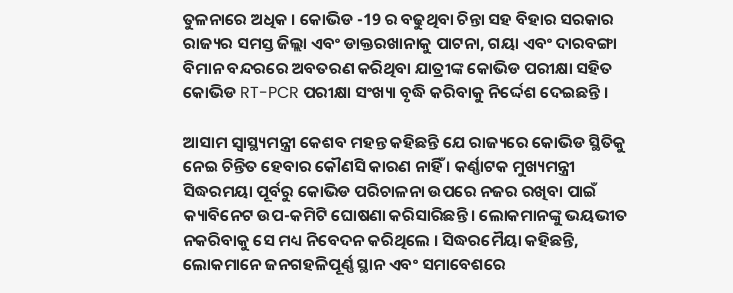ତୁଳନାରେ ଅଧିକ । କୋଭିଡ -19 ର ବଢୁଥିବା ଚିନ୍ତା ସହ ବିହାର ସରକାର ରାଜ୍ୟର ସମସ୍ତ ଜିଲ୍ଲା ଏବଂ ଡାକ୍ତରଖାନାକୁ ପାଟନା, ଗୟା ଏବଂ ଦାରବଙ୍ଗା ବିମାନ ବନ୍ଦରରେ ଅବତରଣ କରିଥିବା ଯାତ୍ରୀଙ୍କ କୋଭିଡ ପରୀକ୍ଷା ସହିତ କୋଭିଡ RT-PCR ପରୀକ୍ଷା ସଂଖ୍ୟା ବୃଦ୍ଧି କରିବାକୁ ନିର୍ଦ୍ଦେଶ ଦେଇଛନ୍ତି ।

ଆସାମ ସ୍ୱାସ୍ଥ୍ୟମନ୍ତ୍ରୀ କେଶବ ମହନ୍ତ କହିଛନ୍ତି ଯେ ରାଜ୍ୟରେ କୋଭିଡ ସ୍ଥିତିକୁ ନେଇ ଚିନ୍ତିତ ହେବାର କୌଣସି କାରଣ ନାହିଁ । କର୍ଣ୍ଣାଟକ ମୁଖ୍ୟମନ୍ତ୍ରୀ ସିଦ୍ଧରମୟା ପୂର୍ବରୁ କୋଭିଡ ପରିଚାଳନା ଉପରେ ନଜର ରଖିବା ପାଇଁ କ୍ୟାବିନେଟ ଉପ-କମିଟି ଘୋଷଣା କରିସାରିଛନ୍ତି । ଲୋକମାନଙ୍କୁ ଭୟଭୀତ ନକରିବାକୁ ସେ ମଧ୍ୟ ନିବେଦନ କରିଥିଲେ । ସିଦ୍ଧରମୈୟା କହିଛନ୍ତି, ଲୋକମାନେ ଜନଗହଳିପୂର୍ଣ୍ଣ ସ୍ଥାନ ଏବଂ ସମାବେଶରେ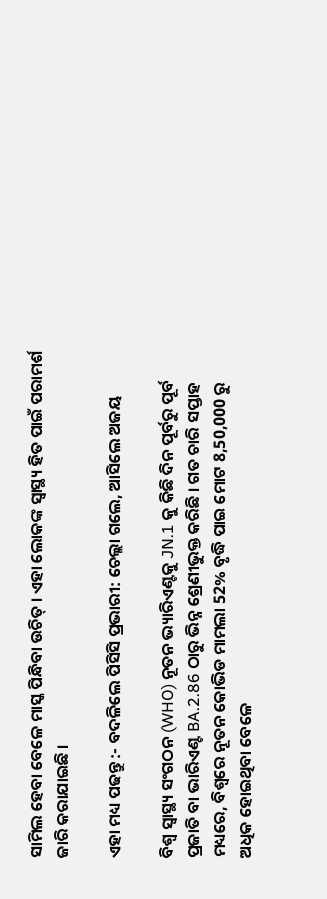ସାମିଲ ହେବା ବେଳେ ମାସ୍କ ପିନ୍ଧିବା ଉଚିତ୍ । ଏହା ଲୋକଙ୍କ ସ୍ୱାସ୍ଥ୍ୟ ହିତ ପାଇଁ ପରାମର୍ଶ ଜାରି କରାଯାଇଛି ।

ଏହା ମଧ୍ୟ ପଢନ୍ତୁ :- ବଦଳିଲେ ପିସିସି ପ୍ରଭାରୀ: ଚେଲ୍ଲା ଗଲେ, ଆସିଲେ ଅଜୟ

ବିଶ୍ୱ ସ୍ୱାସ୍ଥ୍ୟ ସଂଗଠନ (WHO) ନୂତନ ଭ୍ୟାରିଏଣ୍ଟକୁ JN.1 କୁ କିଛି ଦିନ ପୂର୍ବରୁ ପୂର୍ବ ପ୍ରଜାତି ବା ଭାରିଏଣ୍ଟ BA.2.86 ଠାରୁ ଭିନ୍ନ ଶ୍ରେଣୀଭୁକ୍ତ କରିଛି । ଗତ ଚାରି ସପ୍ତାହ ମଧ୍ୟରେ, ବିଶ୍ୱରେ ନୂତନ କୋଭିଡ ମାମଲା 52% ବୃଦ୍ଧି ପାଇ ମୋଟ 8,50,000 ରୁ ଅଧିକ ହୋଇଥିବା ବେଳେ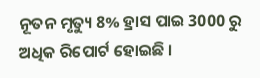ନୂତନ ମୃତ୍ୟୁ 8% ହ୍ରାସ ପାଇ 3000 ରୁ ଅଧିକ ରିପୋର୍ଟ ହୋଇଛି ।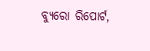ବ୍ୟୁରୋ ରିପୋର୍ଟ,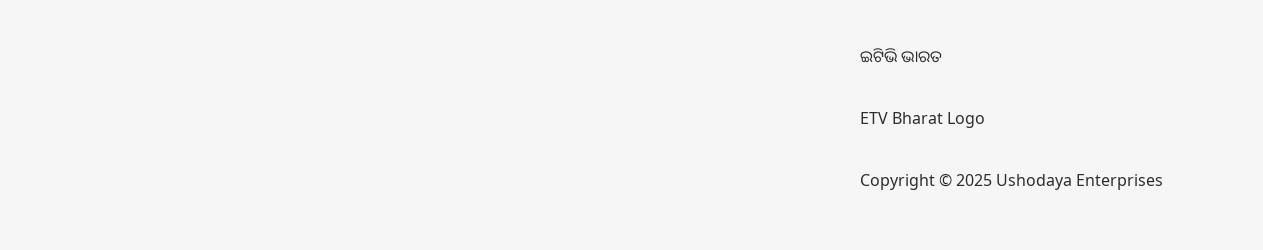ଇଟିଭି ଭାରତ

ETV Bharat Logo

Copyright © 2025 Ushodaya Enterprises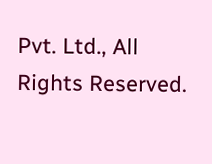Pvt. Ltd., All Rights Reserved.